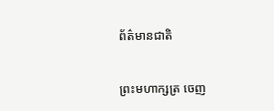ព័ត៌មានជាតិ

ព្រះមហាក្សត្រ ចេញ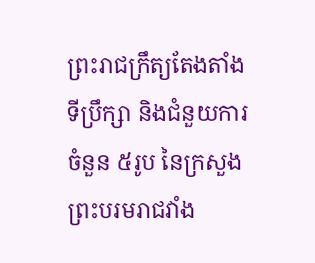ព្រះរាជក្រឹត្យតែងតាំងទីប្រឹក្សា និងជំនួយការ ចំនួន ៥រូប នៃក្រសួងព្រះបរមរាជវាំង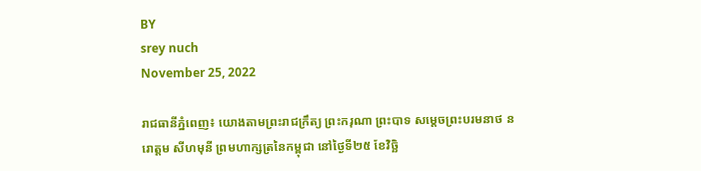BY
srey nuch
November 25, 2022

រាជធានីភ្នំពេញ៖ យោងតាមព្រះរាជក្រឹត្យ ព្រះករុណា ព្រះបាទ សម្តេចព្រះបរមនាថ នរោត្តម សីហមុនី ព្រមហាក្សត្រនៃកម្ពុជា នៅថ្ងៃទី២៥ ខែវិច្ឆិ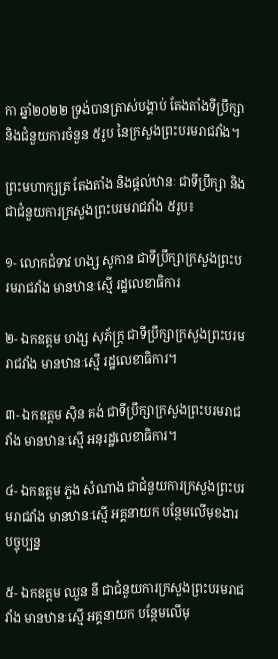កា ឆ្នាំ២០២២ ទ្រង់បានត្រាស់បង្គាប់ តែងតាំងទីប្រឹក្សា និងជំនួយការចំនួន ៥រូប នៃក្រសួងព្រះបរមរាជវាំង។

ព្រះមហាក្សត្រ តែងតាំង និងផ្ដល់ឋានៈ ជាទីប្រឹក្សា និងជាជំនួយការក្រសួងព្រះបរមរាជវាំង ៥រូប៖

១- លោកជំទាវ ហង្ស សូកាន ជាទីប្រឹក្សាក្រសួងព្រះបរមរាជវាំង មានឋានៈស្មើ រដ្ឋលេខាធិការ

២- ឯកឧត្តម ហង្ស សុភ័ក្រ្ត ជាទីប្រឹក្សាក្រសួងព្រះបរមរាជវាំង មានឋានៈស្មើ រដ្ឋលេខាធិការ។

៣- ឯកឧត្តម ស៊ិន គង់ ជាទីប្រឹក្សាក្រសួងព្រះបរមរាជវាំង មានឋានៈស្មើ អនុរដ្ឋលេខាធិការ។

៤- ឯកឧត្តម ភួង សំណាង ជាជំនួយការក្រសួងព្រះបរមរាជវាំង មានឋានៈស្មើ អគ្គនាយក បន្ថែមលើមុខងារបច្ចុប្បន្ន

៥- ឯកឧត្តម ឈួន នី ជាជំនួយការក្រសួងព្រះបរមរាជវាំង មានឋានៈស្មើ អគ្គនាយក បន្ថែមលើមុ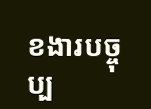ខងារបច្ចុប្ប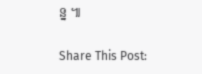ន្ន ៕

Share This Post: